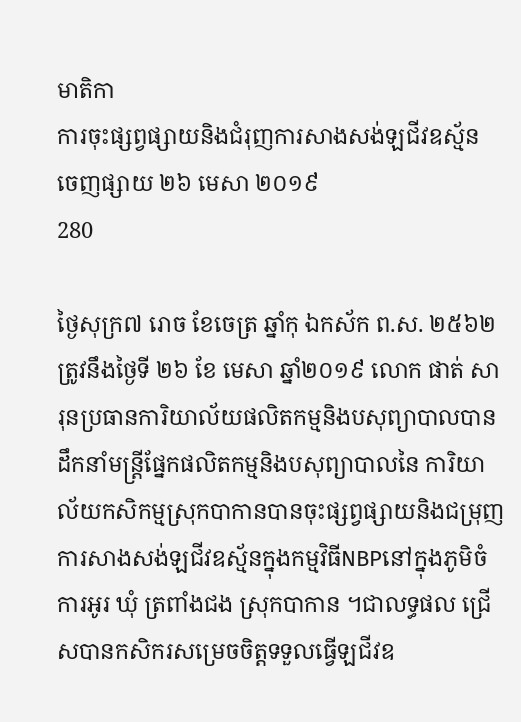មាតិកា
ការចុះផ្សព្វផ្សាយនិងជំរុញការសាងសង់ឡជីវឧស្ម័ន
ចេញផ្សាយ ២៦ មេសា ២០១៩
280

ថ្ងៃសុក្រ៧ រោច ខែចេត្រ ឆ្នាំកុ ឯកស័ក ព.ស. ២៥៦២ ត្រូវនឹងថ្ងៃទី ២៦ ខែ មេសា ឆ្នាំ២០១៩ លោក ផាត់ សារុនប្រធានការិយាល័យផលិតកម្មនិងបសុព្យាបាលបានដឹកនាំមន្ត្រីផ្នែកផលិតកម្មនិងបសុព្យាបាលនៃ ការិយាល័យកសិកម្មស្រុកបាកានបានចុះផ្សព្វផ្សាយនិងជម្រុញការសាងសង់ឡជីវឧស្ម័នក្នុងកម្មវិធីNBPនៅក្នុងភូមិចំការអូរ ឃុំ ត្រពាំងជង ស្រុកបាកាន ។ជាលទ្ធផល ជ្រើសបានកសិករសម្រេចចិត្តទទួលធ្វើឡជីវឧ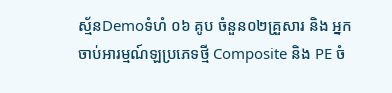ស្ម័នDemoទំហំ ០៦ គូប ចំនួន០២គ្រួសារ និង អ្នកចាប់អារម្មណ៍ឡប្រភេទថ្មី Composite និង PE ចំ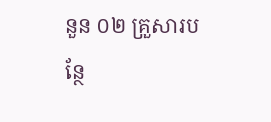នួន ០២ គ្រួសារបន្ថែ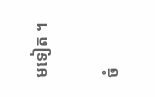មទៀត ។

ចំ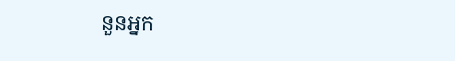នួនអ្នក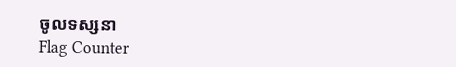ចូលទស្សនា
Flag Counter